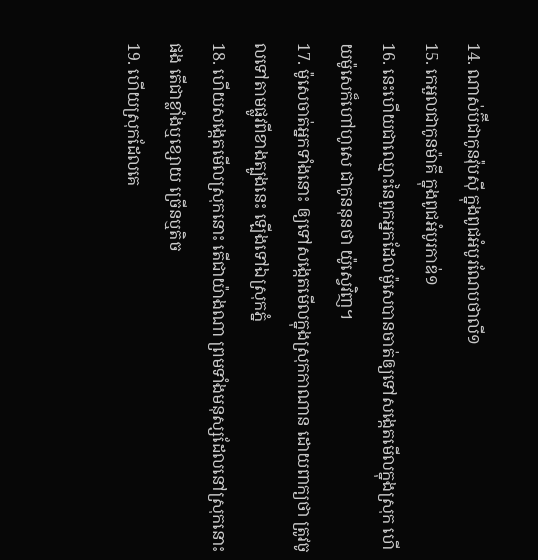14. ណាស់ប៊ីជាកូនវ៉ុបស៊ី ក្នុងពូជអំបូរណែបថាលី១
15. កេអួលជាកូនម៉ាគី ក្នុងពូជអំបូរកាឌ់១
16. នេះហើយជាឈ្មោះនៃពួកអ្នកដែលម៉ូសេបានចាត់ឲ្យទៅសង្កេតមើលក្នុងស្រុក ហើយម៉ូសេក៏ហៅហូសេ ជាកូននុនថា យ៉ូស្វេវិញ។
17. ម៉ូសេចាត់អ្នកទាំងនោះ ឲ្យទៅសង្កេតមើលក្នុងស្រុកកាណាន ដោយពាក្យថា ត្រូវចូលទៅតាមផ្លូវពីខាងត្បូងនេះ ឡើងទៅឯស្រុកភ្នំ
18. ហើយសង្កេតមើលស្រុកនោះ តើជាយ៉ាងណា ព្រមទាំងមនុស្សដែលនៅស្រុកនោះផង តើជាខ្លាំងឬខ្សោយ ច្រើនឬតិច
19. ហើយស្រុកដែលគេ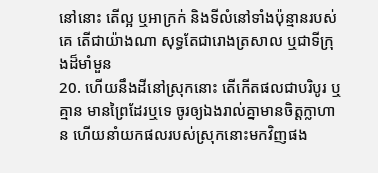នៅនោះ តើល្អ ឬអាក្រក់ និងទីលំនៅទាំងប៉ុន្មានរបស់គេ តើជាយ៉ាងណា សុទ្ធតែជារោងត្រសាល ឬជាទីក្រុងដ៏មាំមួន
20. ហើយនឹងដីនៅស្រុកនោះ តើកើតផលជាបរិបូរ ឬគ្មាន មានព្រៃដែរឬទេ ចូរឲ្យឯងរាល់គ្នាមានចិត្តក្លាហាន ហើយនាំយកផលរបស់ស្រុកនោះមកវិញផង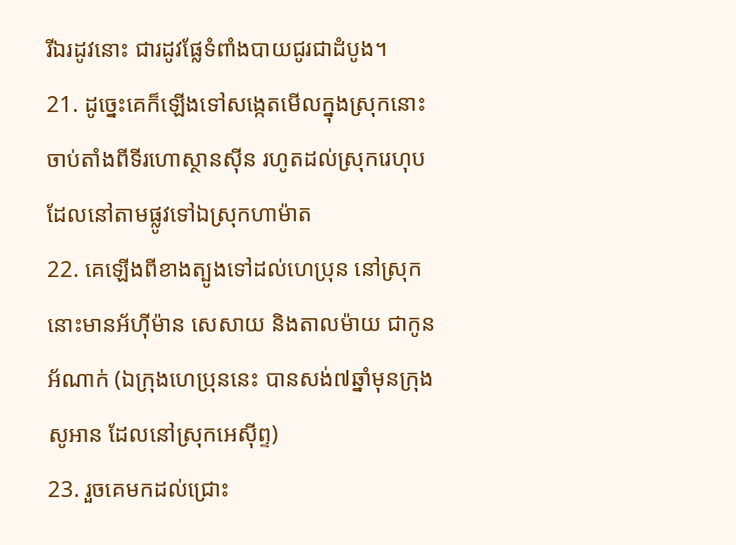រីឯរដូវនោះ ជារដូវផ្លែទំពាំងបាយជូរជាដំបូង។
21. ដូច្នេះគេក៏ឡើងទៅសង្កេតមើលក្នុងស្រុកនោះ ចាប់តាំងពីទីរហោស្ថានស៊ីន រហូតដល់ស្រុករេហុប ដែលនៅតាមផ្លូវទៅឯស្រុកហាម៉ាត
22. គេឡើងពីខាងត្បូងទៅដល់ហេប្រុន នៅស្រុកនោះមានអ័ហ៊ីម៉ាន សេសាយ និងតាលម៉ាយ ជាកូនអ័ណាក់ (ឯក្រុងហេប្រុននេះ បានសង់៧ឆ្នាំមុនក្រុងសូអាន ដែលនៅស្រុកអេស៊ីព្ទ)
23. រួចគេមកដល់ជ្រោះ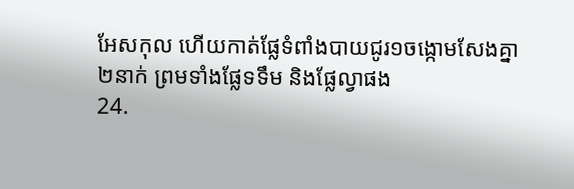អែសកុល ហើយកាត់ផ្លែទំពាំងបាយជូរ១ចង្កោមសែងគ្នា២នាក់ ព្រមទាំងផ្លែទទឹម និងផ្លែល្វាផង
24.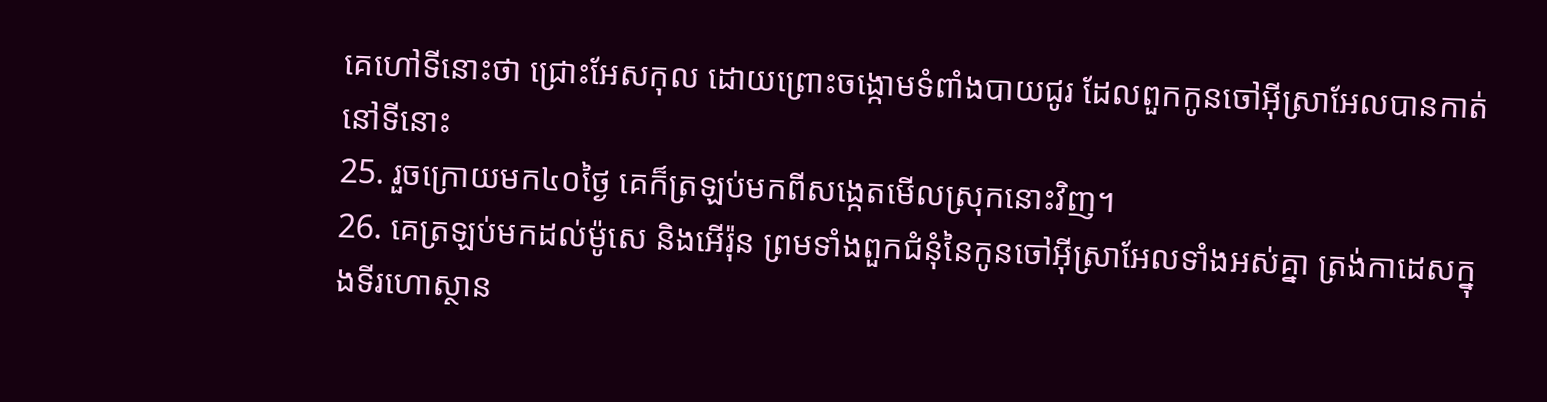គេហៅទីនោះថា ជ្រោះអែសកុល ដោយព្រោះចង្កោមទំពាំងបាយជូរ ដែលពួកកូនចៅអ៊ីស្រាអែលបានកាត់នៅទីនោះ
25. រួចក្រោយមក៤០ថ្ងៃ គេក៏ត្រឡប់មកពីសង្កេតមើលស្រុកនោះវិញ។
26. គេត្រឡប់មកដល់ម៉ូសេ និងអើរ៉ុន ព្រមទាំងពួកជំនុំនៃកូនចៅអ៊ីស្រាអែលទាំងអស់គ្នា ត្រង់កាដេសក្នុងទីរហោស្ថាន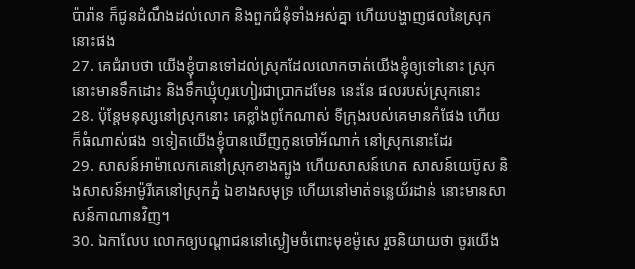ប៉ារ៉ាន ក៏ជូនដំណឹងដល់លោក និងពួកជំនុំទាំងអស់គ្នា ហើយបង្ហាញផលនៃស្រុកនោះផង
27. គេជំរាបថា យើងខ្ញុំបានទៅដល់ស្រុកដែលលោកចាត់យើងខ្ញុំឲ្យទៅនោះ ស្រុកនោះមានទឹកដោះ និងទឹកឃ្មុំហូរហៀរជាប្រាកដមែន នេះនែ ផលរបស់ស្រុកនោះ
28. ប៉ុន្តែមនុស្សនៅស្រុកនោះ គេខ្លាំងពូកែណាស់ ទីក្រុងរបស់គេមានកំផែង ហើយក៏ធំណាស់ផង ១ទៀតយើងខ្ញុំបានឃើញកូនចៅអ័ណាក់ នៅស្រុកនោះដែរ
29. សាសន៍អាម៉ាលេកគេនៅស្រុកខាងត្បូង ហើយសាសន៍ហេត សាសន៍យេប៊ូស និងសាសន៍អាម៉ូរីគេនៅស្រុកភ្នំ ឯខាងសមុទ្រ ហើយនៅមាត់ទន្លេយ័រដាន់ នោះមានសាសន៍កាណានវិញ។
30. ឯកាលែប លោកឲ្យបណ្តាជននៅស្ងៀមចំពោះមុខម៉ូសេ រួចនិយាយថា ចូរយើង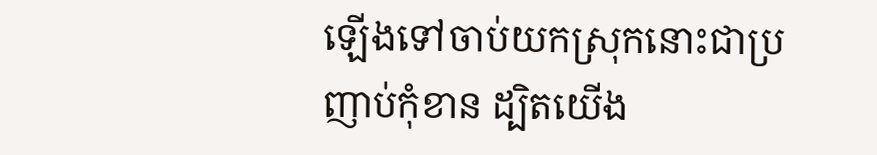ឡើងទៅចាប់យកស្រុកនោះជាប្រញាប់កុំខាន ដ្បិតយើង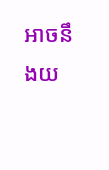អាចនឹងយ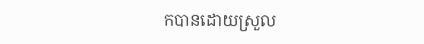កបានដោយស្រួល